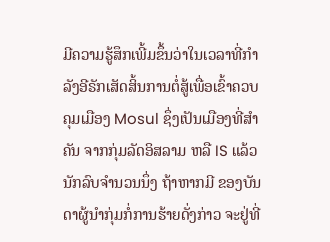ມີຄວາມຮູ້ສຶກເພີ້ມຂຶ້ນວ່າໃນເວລາທີ່ກຳລັງອີຣັກເສັດສິ້ນການຕໍ່ສູ້ເພື່ອເຂົ້າຄວບຄຸມເມືອງ Mosul ຊຶ່ງເປັນເມືອງທີ່ສຳຄັນ ຈາກກຸ່ມລັດອິສລາມ ຫລື IS ແລ້ວ ນັກລົບຈຳນວນນຶ່ງ ຖ້າຫາກມີ ຂອງບັນດາຜູ້ນຳກຸ່ມກໍ່ການຮ້າຍດັ່ງກ່າວ ຈະຢູ່ທີ່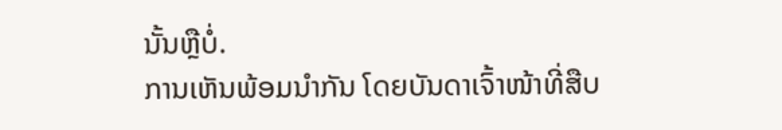ນັ້ນຫຼືບໍ່.
ການເຫັນພ້ອມນຳກັນ ໂດຍບັນດາເຈົ້າໜ້າທີ່ສືບ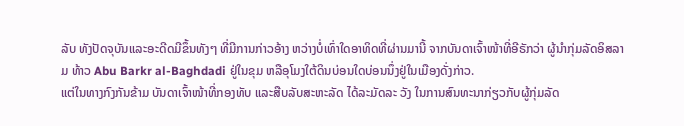ລັບ ທັງປັດຈຸບັນແລະອະດີດມີຂຶ້ນທັງໆ ທີ່ມີການກ່າວອ້າງ ຫວ່າງບໍ່ເທົ່າໃດອາທິດທີ່ຜ່ານມານີ້ ຈາກບັນດາເຈົ້າໜ້າທີ່ອີຣັກວ່າ ຜູ້ນຳກຸ່ມລັດອິສລາມ ທ້າວ Abu Barkr al-Baghdadi ຢູ່ໃນຂຸມ ຫລືອຸໂມງໃຕ້ດິນບ່ອນໃດບ່ອນນຶ່ງຢູ່ໃນເມືອງດັ່ງກ່າວ.
ແຕ່ໃນທາງກົງກັນຂ້າມ ບັນດາເຈົ້າໜ້າທີ່ກອງທັບ ແລະສືບລັບສະຫະລັດ ໄດ້ລະມັດລະ ວັງ ໃນການສົນທະນາກ່ຽວກັບຜູ້ກຸ່ມລັດ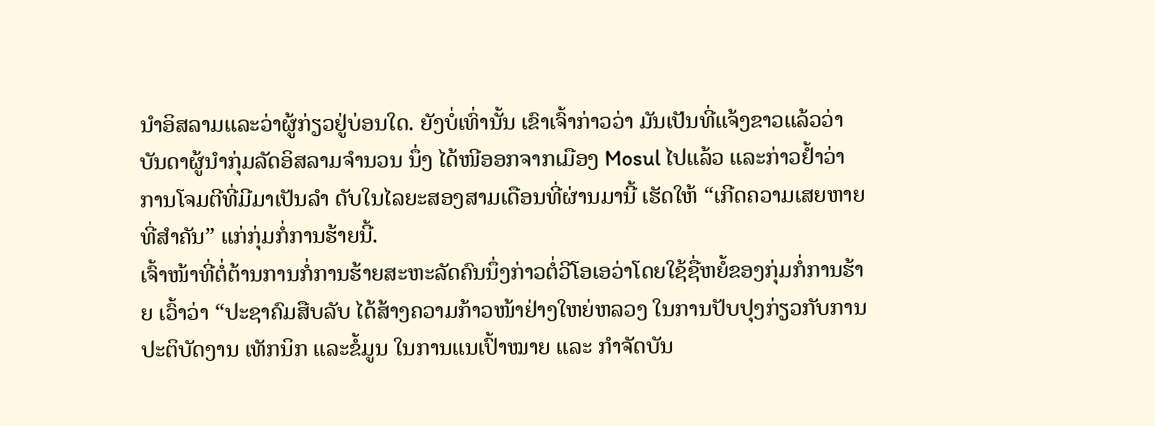ນຳອິສລາມແລະວ່າຜູ້ກ່ຽວຢູ່ບ່ອນໃດ. ຍັງບໍ່ເທົ່ານັ້ນ ເຂົາເຈົ້າກ່າວວ່າ ມັນເປັນທີ່ແຈ້ງຂາວແລ້ວວ່າ ບັນດາຜູ້ນຳກຸ່ມລັດອິສລາມຈຳນວນ ນຶ່ງ ໄດ້ໜີອອກຈາກເມືອງ Mosul ໄປແລ້ວ ແລະກ່າວຢ້ຳວ່າ ການໂຈມຕີທີ່ມີມາເປັນລຳ ດັບໃນໄລຍະສອງສາມເດືອນທີ່ຜ່ານມານີ້ ເຮັດໃຫ້ “ເກີດຄວາມເສຍຫາຍທີ່ສຳຄັນ” ແກ່ກຸ່ມກໍ່ການຮ້າຍນີ້.
ເຈົ້າໜ້າທີ່ຕໍ່ຕ້ານການກໍ່ການຮ້າຍສະຫະລັດຄົນນຶ່ງກ່າວຕໍ່ວີໂອເອວ່າໂດຍໃຊ້ຊື່ຫຍໍ້ຂອງກຸ່ມກໍ່ການຮ້າຍ ເວົ້າວ່າ “ປະຊາຄົມສືບລັບ ໄດ້ສ້າງຄວາມກ້າວໜ້າຢ່າງໃຫຍ່ຫລວງ ໃນການປັບປຸງກ່ຽວກັບການປະຕິບັດງານ ເທັກນິກ ແລະຂໍ້ມູນ ໃນການແນເປົ້າໝາຍ ແລະ ກຳຈັດບັນ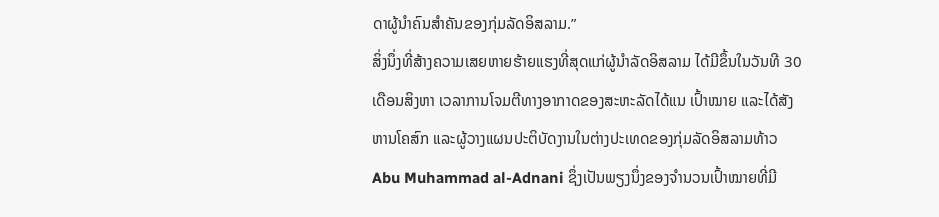ດາຜູ້ນຳຄົນສຳຄັນຂອງກຸ່ມລັດອິສລາມ.”
ສິ່ງນຶ່ງທີ່ສ້າງຄວາມເສຍຫາຍຮ້າຍແຮງທີ່ສຸດແກ່ຜູ້ນຳລັດອິສລາມ ໄດ້ມີຂຶ້ນໃນວັນທີ 30 ເດືອນສິງຫາ ເວລາການໂຈມຕີທາງອາກາດຂອງສະຫະລັດໄດ້ແນ ເປົ້າໝາຍ ແລະໄດ້ສັງຫານໂຄສົກ ແລະຜູ້ວາງແຜນປະຕິບັດງານໃນຕ່າງປະເທດຂອງກຸ່ມລັດອິສລາມທ້າວ Abu Muhammad al-Adnani ຊຶ່ງເປັນພຽງນຶ່ງຂອງຈຳນວນເປົ້າໝາຍທີ່ມີ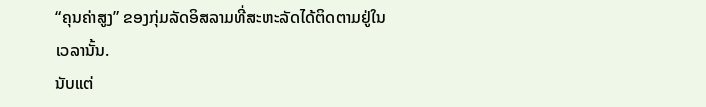“ຄຸນຄ່າສູງ” ຂອງກຸ່ມລັດອິສລາມທີ່ສະຫະລັດໄດ້ຕິດຕາມຢູ່ໃນເວລານັ້ນ.
ນັບແຕ່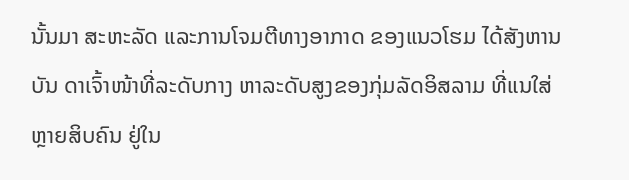ນັ້ນມາ ສະຫະລັດ ແລະການໂຈມຕີທາງອາກາດ ຂອງແນວໂຮມ ໄດ້ສັງຫານບັນ ດາເຈົ້າໜ້າທີ່ລະດັບກາງ ຫາລະດັບສູງຂອງກຸ່ມລັດອິສລາມ ທີ່ແນໃສ່ຫຼາຍສິບຄົນ ຢູ່ໃນ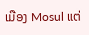ເມືອງ Mosul ແຕ່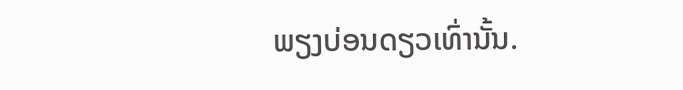ພຽງບ່ອນດຽວເທົ່ານັ້ນ.